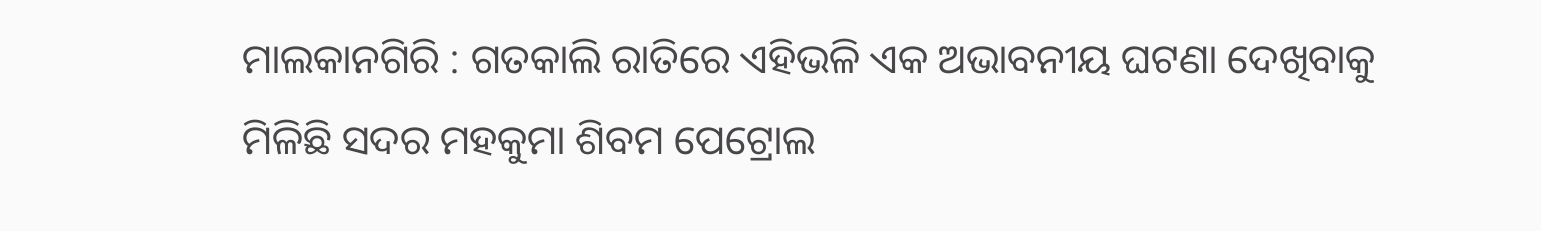ମାଲକାନଗିରି : ଗତକାଲି ରାତିରେ ଏହିଭଳି ଏକ ଅଭାବନୀୟ ଘଟଣା ଦେଖିବାକୁ ମିଳିଛି ସଦର ମହକୁମା ଶିବମ ପେଟ୍ରୋଲ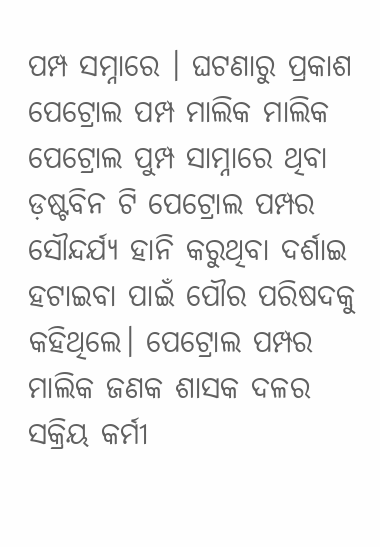ପମ୍ପ ସମ୍ନାରେ । ଘଟଣାରୁ ପ୍ରକାଶ ପେଟ୍ରୋଲ ପମ୍ପ ମାଲିକ ମାଲିକ ପେଟ୍ରୋଲ ପୁମ୍ପ ସାମ୍ନାରେ ଥିବା ଡ଼ଷ୍ଟବିନ ଟି ପେଟ୍ରୋଲ ପମ୍ପର ସୌନ୍ଦର୍ଯ୍ୟ ହାନି କରୁଥିବା ଦର୍ଶାଇ ହଟାଇବା ପାଇଁ ପୌର ପରିଷଦକୁ କହିଥିଲେ। ପେଟ୍ରୋଲ ପମ୍ପର ମାଲିକ ଜଣକ ଶାସକ ଦଳର ସକ୍ରିୟ କର୍ମୀ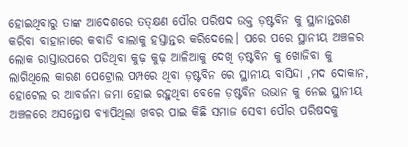ହୋଇଥିବାରୁ ତାଙ୍କ ଆଦେଶରେ ତତ୍କ୍ଷଣ ପୌର ପରିଷଦ ଉକ୍ତ ଡ଼ଷ୍ଟବିନ କୁ ସ୍ଥାନାନ୍ତରଣ କରିବା ବାହାନାରେ କବାଡି ବାଲାକୁ ହସ୍ତାନ୍ତର କରିଦେଲେ। ପରେ ପରେ ସ୍ଥାନୀୟ ଅଞ୍ଚଳର ଲୋକ ରାସ୍ତାଉପରେ ପଡିଥିବା କୁଢ଼ କୁଢ଼ ଆଳିଆକୁ ଦେଖି ଡ଼ଷ୍ଟବିନ କୁ ଖୋଜିବା କୁ ଲାଗିଥିଲେ କାରଣ ପେଟ୍ରୋଲ ପମ୍ପରେ ଥିବା ଡ଼ଷ୍ଟବିନ ରେ ସ୍ଥାନୀୟ ବାସିନ୍ଦା ,ମଦ ଦୋକାନ, ହୋଟେଲ ର ଆବର୍ଜନା ଜମା ହୋଇ ରହୁଥିବା ବେଳେ ଡ଼ଷ୍ଟବିନ ଉଭାନ କୁ ନେଇ ସ୍ଥାନୀୟ ଅଞ୍ଚଳରେ ଅସନ୍ତୋଷ ବ୍ୟାପିଥିଲା ଖବର ପାଇ କିଛି ସମାଜ ସେବୀ ପୌର ପରିଷଦକୁ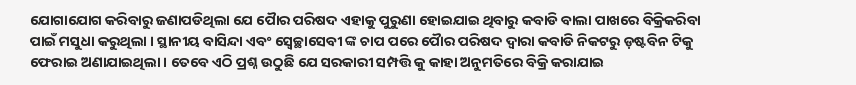ଯୋଗାଯୋଗ କରିବାରୁ ଜଣାପଡିଥିଲା ଯେ ପୋୖର ପରିଷଦ ଏହାକୁ ପୁରୁଣା ହୋଇଯାଇ ଥିବାରୁ କବାଡି ବାଲା ପାଖରେ ବିକ୍ରିକରିବା ପାଇଁ ମସୁଧା କରୁଥିଲା । ସ୍ଥାନୀୟ ବାସିନ୍ଦା ଏବଂ ସ୍ୱେଚ୍ଛାସେବୀ ଙ୍କ ଚାପ ପରେ ପୋୖର ପରିଷଦ ଦ୍ୱାରା କବାଡି ନିକଟରୁ ଡ଼ଷ୍ଟବିନ ଟିକୁ ଫେରାଇ ଅଣାଯାଇଥିଲା । ତେବେ ଏଠି ପ୍ରଶ୍ନ ଉଠୁଛି ଯେ ସରକାରୀ ସମ୍ପତ୍ତି କୁ କାହା ଅନୁମତିରେ ବିକ୍ରି କରାଯାଇ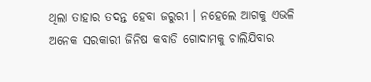ଥିଲା ତାହାର ତଦନ୍ତ ହେବା ଜରୁରୀ । ନହେଲେ ଆଗକୁ ଏଭଳି ଅନେକ ସରକାରୀ ଜିନିଷ କବାଡି ଗୋଦାମକୁ ଚାଲିଯିବାର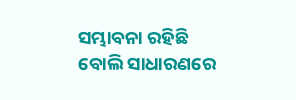ସମ୍ଭାବନା ରହିଛି ବୋଲି ସାଧାରଣରେ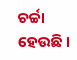ଚର୍ଚ୍ଚା ହେଉଛି ।